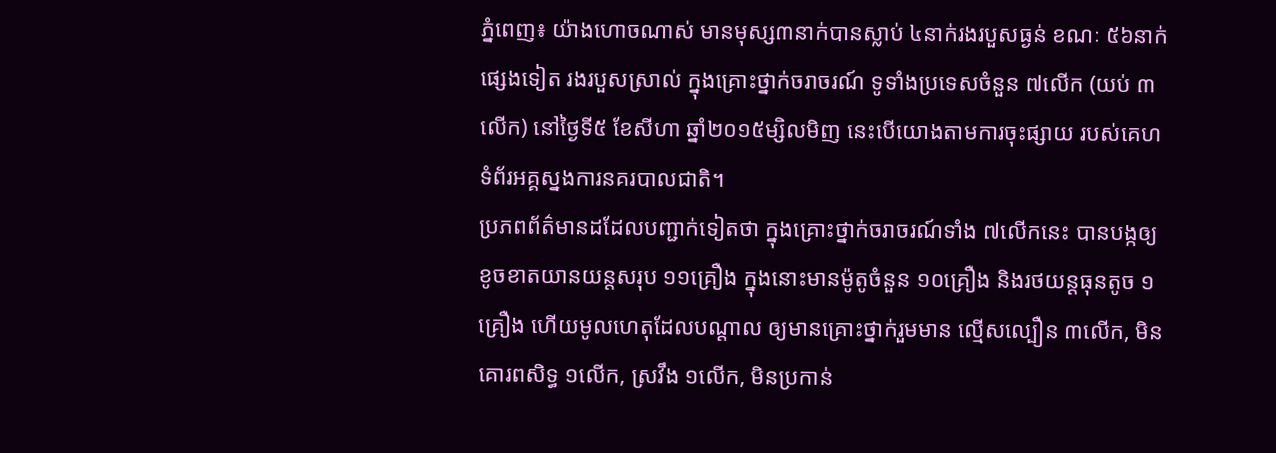ភ្នំពេញ៖ យ៉ាងហោចណាស់ មានមុស្ស៣នាក់បានស្លាប់ ៤នាក់រងរបួសធ្ងន់ ខណៈ ៥៦នាក់ផ្សេងទៀត រងរបួសស្រាល់ ក្នុងគ្រោះថ្នាក់ចរាចរណ៍ ទូទាំងប្រទេសចំនួន ៧លើក (យប់ ៣លើក) នៅថ្ងៃទី៥ ខែសីហា ឆ្នាំ២០១៥ម្សិលមិញ នេះបើយោងតាមការចុះផ្សាយ របស់គេហទំព័រអគ្គស្នងការនគរបាលជាតិ។
ប្រភពព័ត៌មានដដែលបញ្ជាក់ទៀតថា ក្នុងគ្រោះថ្នាក់ចរាចរណ៍ទាំង ៧លើកនេះ បានបង្កឲ្យខូចខាតយានយន្តសរុប ១១គ្រឿង ក្នុងនោះមានម៉ូតូចំនួន ១០គ្រឿង និងរថយន្តធុនតូច ១គ្រឿង ហើយមូលហេតុដែលបណ្តាល ឲ្យមានគ្រោះថ្នាក់រួមមាន ល្មើសល្បឿន ៣លើក, មិនគោរពសិទ្ធ ១លើក, ស្រវឹង ១លើក, មិនប្រកាន់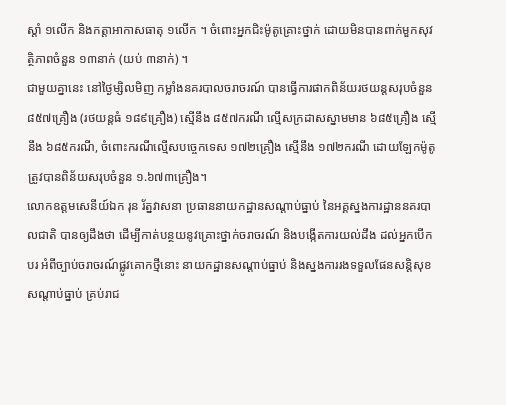ស្តាំ ១លើក និងកត្តាអាកាសធាតុ ១លើក ។ ចំពោះអ្នកជិះម៉ូតូគ្រោះថ្នាក់ ដោយមិនបានពាក់មួកសុវត្ថិភាពចំនួន ១៣នាក់ (យប់ ៣នាក់) ។
ជាមួយគ្នានេះ នៅថ្ងៃម្សិលមិញ កម្លាំងនគរបាលចរាចរណ៍ បានធ្វើការផាកពិន័យរថយន្តសរុបចំនួន ៨៥៧គ្រឿង (រថយន្តធំ ១៨៩គ្រឿង) ស្មើនឹង ៨៥៧ករណី ល្មើសក្រដាសស្នាមមាន ៦៨៥គ្រឿង ស្មើនឹង ៦៨៥ករណី, ចំពោះករណីល្មើសបច្ចេកទេស ១៧២គ្រឿង ស្មើនឹង ១៧២ករណី ដោយឡែកម៉ូតូ ត្រូវបានពិន័យសរុបចំនួន ១.៦៧៣គ្រឿង។
លោកឧត្តមសេនីយ៍ឯក រុន រ័ត្នវាសនា ប្រធាននាយកដ្ឋានសណ្ដាប់ធ្នាប់ នៃអគ្គស្នងការដ្ឋាននគរបាលជាតិ បានឲ្យដឹងថា ដើម្បីកាត់បន្ថយនូវគ្រោះថ្នាក់ចរាចរណ៍ និងបង្កើតការយល់ដឹង ដល់អ្នកបើកបរ អំពីច្បាប់ចរាចរណ៍ផ្លូវគោកថ្មីនោះ នាយកដ្ឋានសណ្តាប់ធ្នាប់ និងស្នងការរងទទួលផែនសន្តិសុខ សណ្តាប់ធ្នាប់ គ្រប់រាជ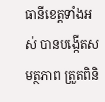ធានីខេត្តទាំងអស់ បានបង្កើតសមត្ថភាព ត្រួតពិនិ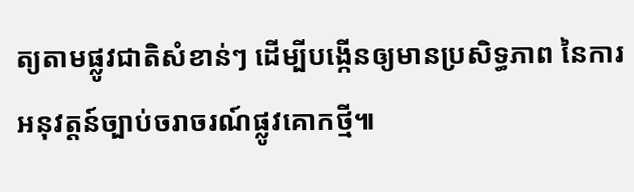ត្យតាមផ្លូវជាតិសំខាន់ៗ ដើម្បីបង្កើនឲ្យមានប្រសិទ្ធភាព នៃការអនុវត្តន៍ច្បាប់ចរាចរណ៍ផ្លូវគោកថ្មី៕